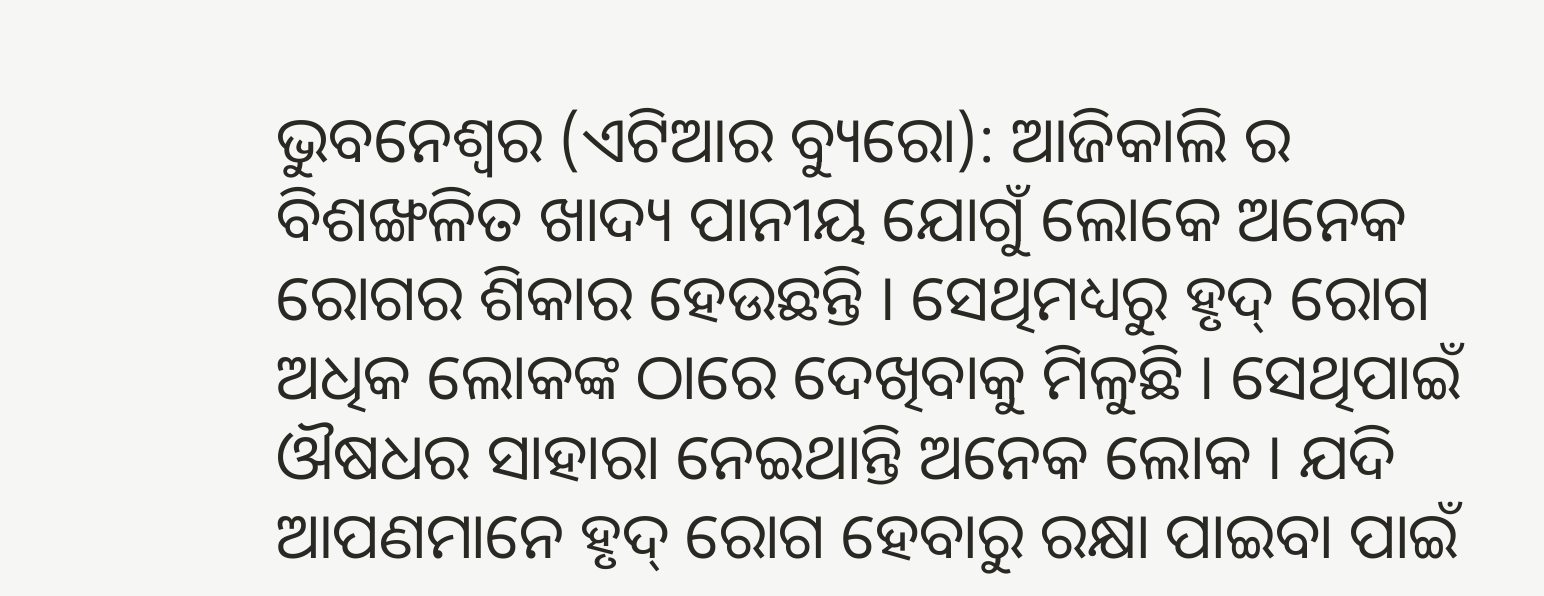ଭୁବନେଶ୍ୱର (ଏଟିଆର ବ୍ୟୁରୋ): ଆଜିକାଲି ର ବିଶଙ୍ଖଳିତ ଖାଦ୍ୟ ପାନୀୟ ଯୋଗୁଁ ଲୋକେ ଅନେକ ରୋଗର ଶିକାର ହେଉଛନ୍ତି । ସେଥିମଧ୍ୟରୁ ହୃଦ୍ ରୋଗ ଅଧିକ ଲୋକଙ୍କ ଠାରେ ଦେଖିବାକୁ ମିଳୁଛି । ସେଥିପାଇଁ ଔଷଧର ସାହାରା ନେଇଥାନ୍ତି ଅନେକ ଲୋକ । ଯଦି ଆପଣମାନେ ହୃଦ୍ ରୋଗ ହେବାରୁ ରକ୍ଷା ପାଇବା ପାଇଁ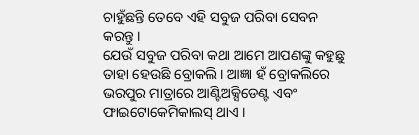ଚାହୁଁଛନ୍ତି ତେବେ ଏହି ସବୁଜ ପରିବା ସେବନ କରନ୍ତୁ ।
ଯେଉଁ ସବୁଜ ପରିବା କଥା ଆମେ ଆପଣଙ୍କୁ କହୁଛୁ ତାହା ହେଉଛି ବ୍ରୋକଲି । ଆଜ୍ଞା ହଁ ବ୍ରୋକଲିରେ ଭରପୁର ମାତ୍ରାରେ ଆଣ୍ଟିଅକ୍ସିଡେଣ୍ଟ ଏବଂ ଫାଇଟୋକେମିକାଲସ୍ ଥାଏ ।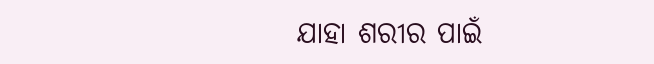ଯାହା ଶରୀର ପାଇଁ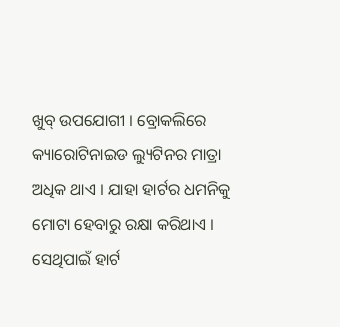ଖୁବ୍ ଉପଯୋଗୀ । ବ୍ରୋକଲିରେ କ୍ୟାରୋଟିନାଇଡ ଲ୍ୟୁଟିନର ମାତ୍ରା ଅଧିକ ଥାଏ । ଯାହା ହାର୍ଟର ଧମନିକୁ ମୋଟା ହେବାରୁ ରକ୍ଷା କରିଥାଏ । ସେଥିପାଇଁ ହାର୍ଟ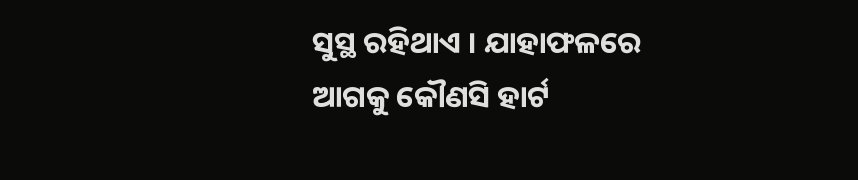ସୁସ୍ଥ ରହିଥାଏ । ଯାହାଫଳରେ ଆଗକୁ କୌଣସି ହାର୍ଟ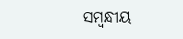ସମ୍ବନ୍ଧୀୟ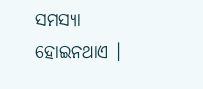ସମସ୍ୟା ହୋଇନଥାଏ ।